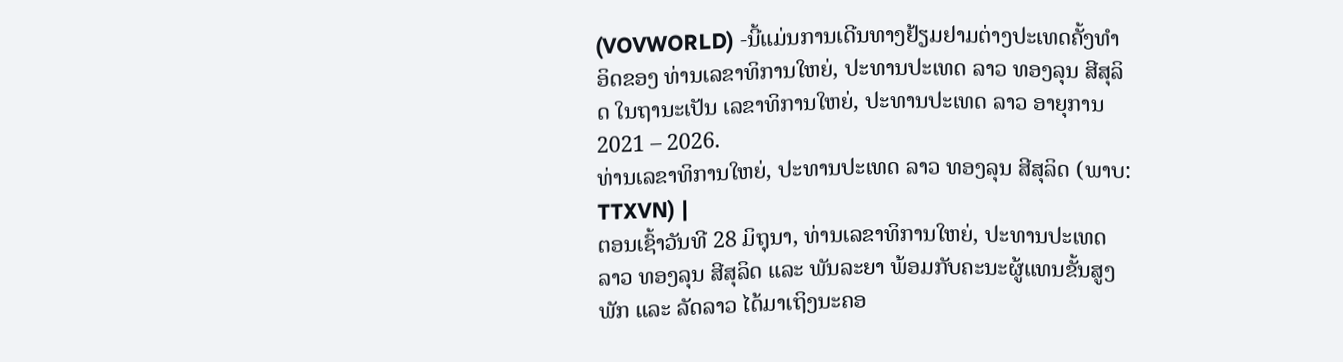(VOVWORLD) -ນີ້ແມ່ນການເດີນທາງຢ້ຽມຢາມຕ່າງປະເທດຄັ້ງທຳອິດຂອງ ທ່ານເລຂາທິການໃຫຍ່, ປະທານປະເທດ ລາວ ທອງລຸນ ສີສຸລິດ ໃນຖານະເປັນ ເລຂາທິການໃຫຍ່, ປະທານປະເທດ ລາວ ອາຍຸການ 2021 – 2026.
ທ່ານເລຂາທິການໃຫຍ່, ປະທານປະເທດ ລາວ ທອງລຸນ ສີສຸລິດ (ພາບ: TTXVN) |
ຕອນເຊົ້າວັນທີ 28 ມິຖຸນາ, ທ່ານເລຂາທິການໃຫຍ່, ປະທານປະເທດ ລາວ ທອງລຸນ ສີສຸລິດ ແລະ ພັນລະຍາ ພ້ອມກັບຄະນະຜູ້ແທນຂັ້ນສູງພັກ ແລະ ລັດລາວ ໄດ້ມາເຖິງນະຄອ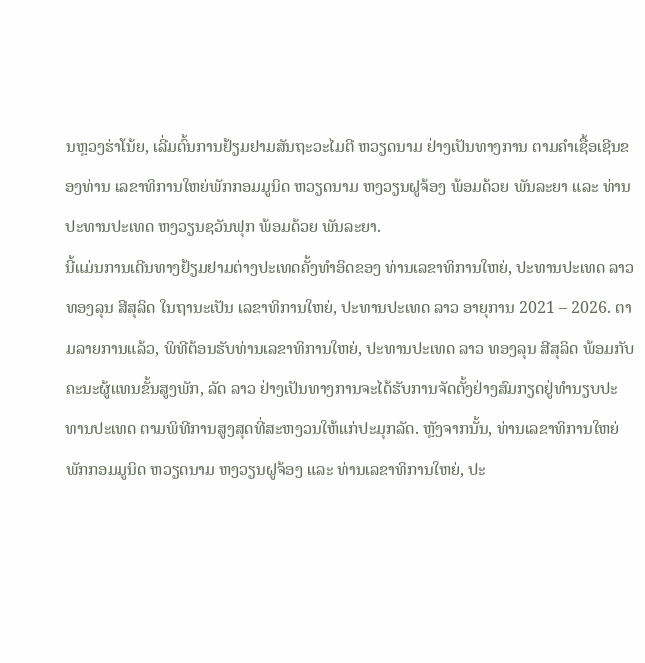ນຫຼວງຮ່າໂນ້ຍ, ເລີ່ມຕົ້ນການຢ້ຽມຢາມສັນຖະວະໄມຕີ ຫວຽດນາມ ຢ່າງເປັນທາງການ ຕາມຄຳເຊື້ອເຊີນຂອງທ່ານ ເລຂາທິການໃຫຍ່ພັກກອມມູນິດ ຫວຽດນາມ ຫງວຽນຝູຈ້ອງ ພ້ອມດ້ວຍ ພັນລະຍາ ແລະ ທ່ານ ປະທານປະເທດ ຫງວຽນຊວັນຟຸກ ພ້ອມດ້ວຍ ພັນລະຍາ.
ນີ້ແມ່ນການເດີນທາງຢ້ຽມຢາມຕ່າງປະເທດຄັ້ງທຳອິດຂອງ ທ່ານເລຂາທິການໃຫຍ່, ປະທານປະເທດ ລາວ ທອງລຸນ ສີສຸລິດ ໃນຖານະເປັນ ເລຂາທິການໃຫຍ່, ປະທານປະເທດ ລາວ ອາຍຸການ 2021 – 2026. ຕາມລາຍການແລ້ວ, ພິທີຕ້ອນຮັບທ່ານເລຂາທິການໃຫຍ່, ປະທານປະເທດ ລາວ ທອງລຸນ ສີສຸລິດ ພ້ອມກັບຄະນະຜູ້ແທນຂັ້ນສູງພັກ, ລັດ ລາວ ຢ່າງເປັນທາງການຈະໄດ້ຮັບການຈັດຕັ້ງຢ່າງສົມກຽດຢູ່ທຳນຽບປະທານປະເທດ ຕາມພິທີການສູງສຸດທີ່ສະຫງວນໃຫ້ແກ່ປະມຸກລັດ. ຫຼັງຈາກນັ້ນ, ທ່ານເລຂາທິການໃຫຍ່ພັກກອມມູນິດ ຫວຽດນາມ ຫງວຽນຝູຈ້ອງ ແລະ ທ່ານເລຂາທິການໃຫຍ່, ປະ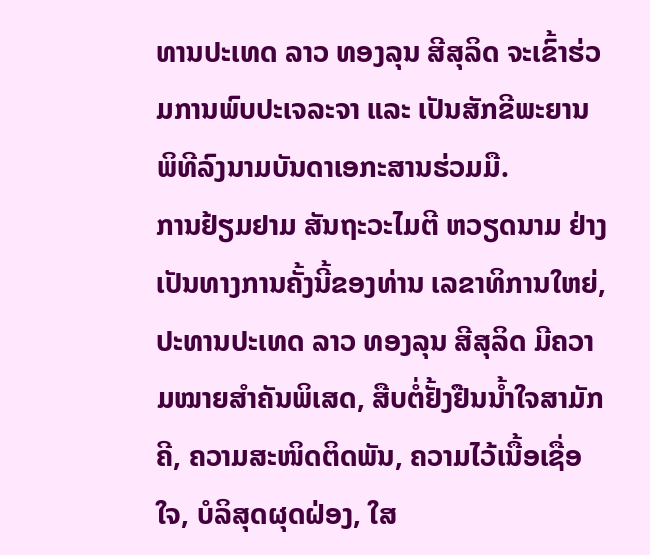ທານປະເທດ ລາວ ທອງລຸນ ສີສຸລິດ ຈະເຂົ້າຮ່ວມການພົບປະເຈລະຈາ ແລະ ເປັນສັກຂີພະຍານພິທີລົງນາມບັນດາເອກະສານຮ່ວມມື.
ການຢ້ຽມຢາມ ສັນຖະວະໄມຕີ ຫວຽດນາມ ຢ່າງເປັນທາງການຄັ້ງນີ້ຂອງທ່ານ ເລຂາທິການໃຫຍ່, ປະທານປະເທດ ລາວ ທອງລຸນ ສີສຸລິດ ມີຄວາມໝາຍສຳຄັນພິເສດ, ສືບຕໍ່ຢັ້ງຢືນນ້ຳໃຈສາມັກຄີ, ຄວາມສະໜິດຕິດພັນ, ຄວາມໄວ້ເນື້ອເຊື່ອໃຈ, ບໍລິສຸດຜຸດຝ່ອງ, ໃສ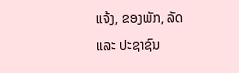ແຈ້ງ, ຂອງພັກ, ລັດ ແລະ ປະຊາຊົນ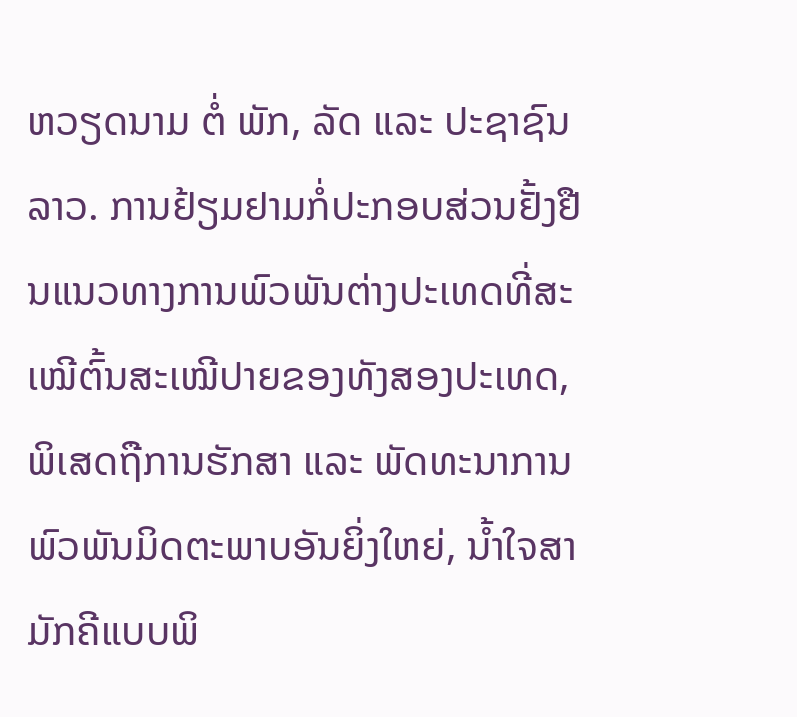ຫວຽດນາມ ຕໍ່ ພັກ, ລັດ ແລະ ປະຊາຊົນລາວ. ການຢ້ຽມຢາມກໍ່ປະກອບສ່ວນຢັ້ງຢືນແນວທາງການພົວພັນຕ່າງປະເທດທີ່ສະເໝີຕົ້ນສະເໝີປາຍຂອງທັງສອງປະເທດ, ພິເສດຖືການຮັກສາ ແລະ ພັດທະນາການພົວພັນມິດຕະພາບອັນຍິ່ງໃຫຍ່, ນ້ຳໃຈສາມັກຄີແບບພິ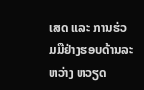ເສດ ແລະ ການຮ່ວມມືຢ່າງຮອບດ້ານລະຫວ່າງ ຫວຽດ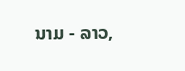ນາມ - ລາວ,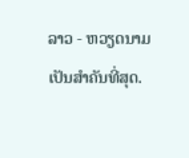ລາວ - ຫວຽດນາມ ເປັນສຳຄັນທີ່ສຸດ.